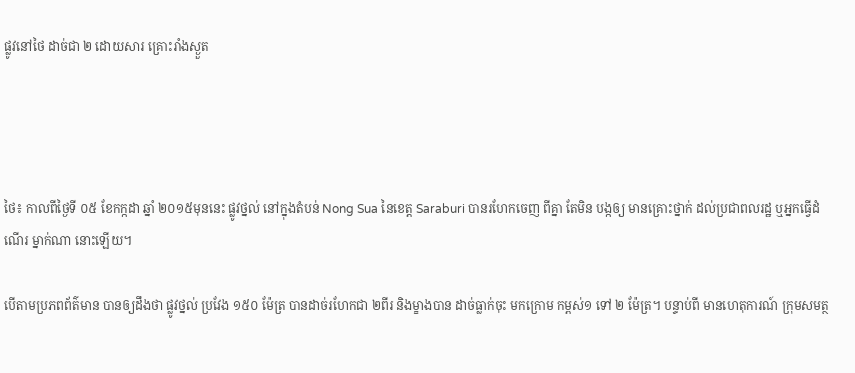ផ្លូវនៅថៃ ដាច់ជា ២ ដោយសារ គ្រោះរាំងស្ងួត




ថៃ៖ កាលពីថ្ងៃទី ០៥ ខែកក្កដា ឆ្នាំ ២០១៥មុននេះ ផ្លូវថ្នល់ នៅក្នុងតំបន់ Nong Sua នៃខេត្ដ Saraburi បានរហែកចេញ ពីគ្នា តែមិន បង្កឲ្យ មានគ្រោះថ្នាក់ ដល់ប្រជាពលរដ្ឋ ឬអ្នកធ្វើដំណើរ ម្នាក់ណា នោះឡើយ។

បើតាមប្រភពព័ត៌មាន បានឲ្យដឹងថា ផ្លូវថ្នល់ ប្រវែង ១៥០ ម៉ែត្រ បានដាច់រហែកជា ២ពីរ និងម្ខាងបាន ដាច់ធ្លាក់ចុះ មកក្រោម កម្ពស់១ ទៅ ២ ម៉ែត្រ។ បន្ទាប់ពី មានហេតុការណ៍ ក្រុមសមត្ថ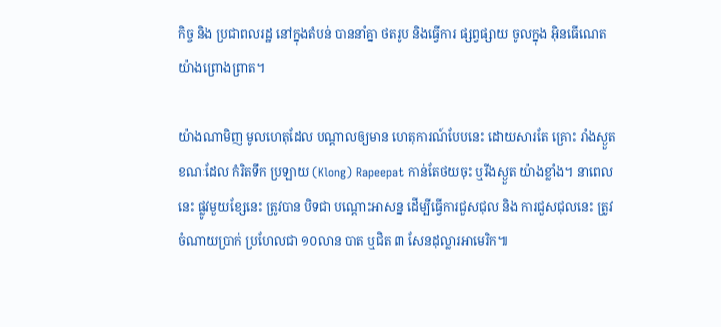កិច្ច និង ប្រជាពលរដ្ឋ នៅក្នុងតំបន់ បាននាំគ្នា ថតរូប និងធ្វើការ ផ្សព្វផ្សាយ ចូលក្នុង អ៊ិនធើណេត យ៉ាងព្រោងព្រាត។

យ៉ាងណាមិញ មូលហេតុដែល បណ្ដាលឲ្យមាន ហេតុការណ៍បែបនេះ ដោយសារតែ គ្រោះ រាំងស្ងួត ខណៈដែល កំរិតទឹក ប្រឡាយ (Klong) Rapeepat កាន់តែថយចុះ ឬរីងស្ងួត យ៉ាងខ្លាំង។ នាពេលនេះ ផ្លូវមួយខ្សែនេះ ត្រូវបាន បិទជា បណ្ដោះអាសន្ន ដើម្បីធ្វើការជួសជុល និង ការជួសជុលនេះ ត្រូវ ចំណាយប្រាក់ ប្រហែលជា ១០លាន បាត ឬជិត ៣ សែនដុល្លារអាមេរិក៕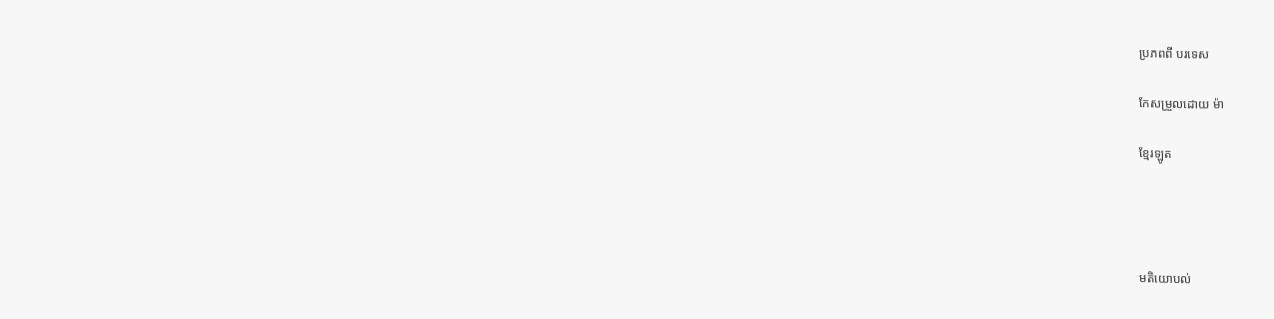ប្រភពពី បរទេស

កែសម្រួលដោយ ម៉ា

ខ្មែរឡូត




មតិយោបល់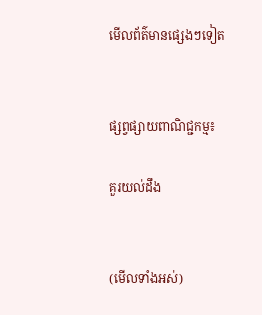មើលព័ត៌មានផ្សេងៗទៀត


ផ្សព្វផ្សាយពាណិជ្ជកម្ម៖

គួរយល់ដឹង


(មើលទាំងអស់)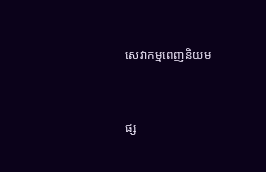សេវាកម្មពេញនិយម



ផ្ស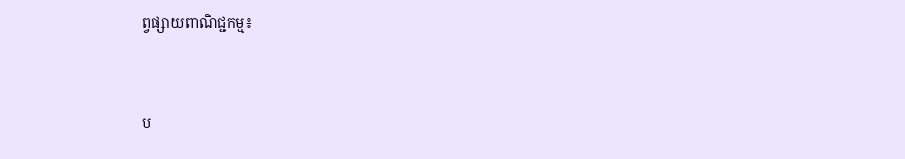ព្វផ្សាយពាណិជ្ជកម្ម៖


ប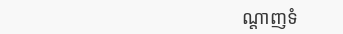ណ្តាញទំ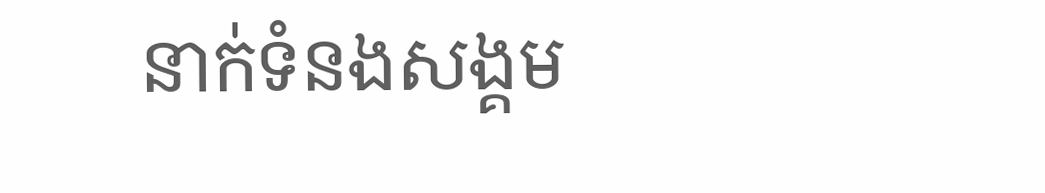នាក់ទំនងសង្គម